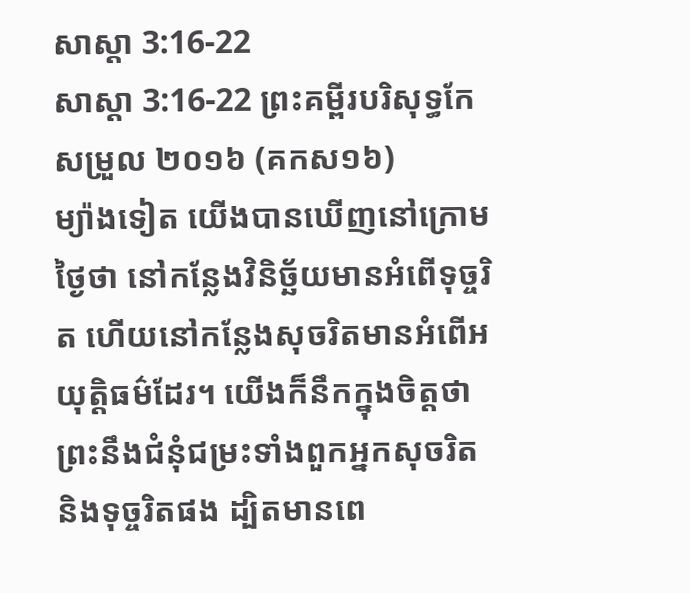សាស្ដា 3:16-22
សាស្ដា 3:16-22 ព្រះគម្ពីរបរិសុទ្ធកែសម្រួល ២០១៦ (គកស១៦)
ម្យ៉ាងទៀត យើងបានឃើញនៅក្រោមថ្ងៃថា នៅកន្លែងវិនិច្ឆ័យមានអំពើទុច្ចរិត ហើយនៅកន្លែងសុចរិតមានអំពើអយុត្តិធម៌ដែរ។ យើងក៏នឹកក្នុងចិត្តថា ព្រះនឹងជំនុំជម្រះទាំងពួកអ្នកសុចរិត និងទុច្ចរិតផង ដ្បិតមានពេ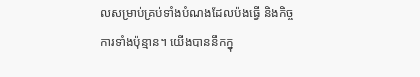លសម្រាប់គ្រប់ទាំងបំណងដែលប៉ងធ្វើ និងកិច្ចការទាំងប៉ុន្មាន។ យើងបាននឹកក្នុ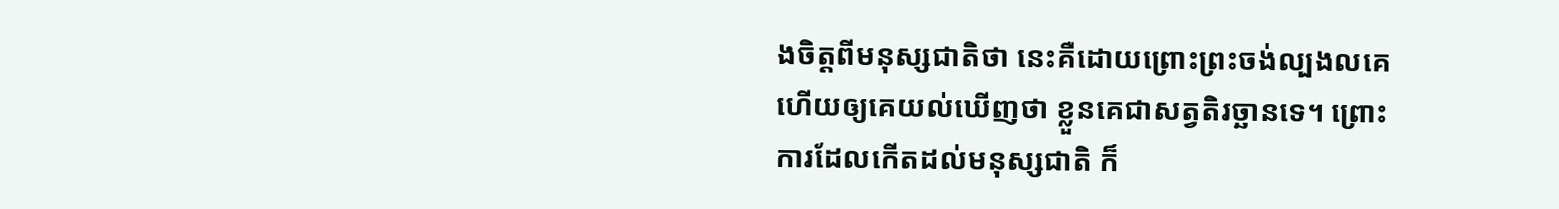ងចិត្តពីមនុស្សជាតិថា នេះគឺដោយព្រោះព្រះចង់ល្បងលគេ ហើយឲ្យគេយល់ឃើញថា ខ្លួនគេជាសត្វតិរច្ឆានទេ។ ព្រោះការដែលកើតដល់មនុស្សជាតិ ក៏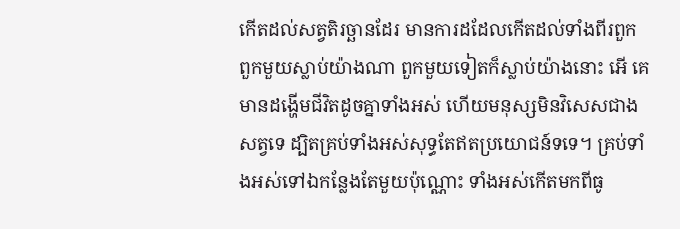កើតដល់សត្វតិរច្ឆានដែរ មានការដដែលកើតដល់ទាំងពីរពួក ពួកមួយស្លាប់យ៉ាងណា ពួកមួយទៀតក៏ស្លាប់យ៉ាងនោះ អើ គេមានដង្ហើមជីវិតដូចគ្នាទាំងអស់ ហើយមនុស្សមិនវិសេសជាងសត្វទេ ដ្បិតគ្រប់ទាំងអស់សុទ្ធតែឥតប្រយោជន៍ទទេ។ គ្រប់ទាំងអស់ទៅឯកន្លែងតែមួយប៉ុណ្ណោះ ទាំងអស់កើតមកពីធូ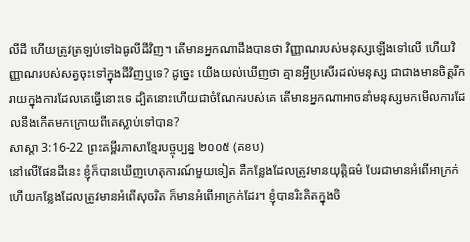លីដី ហើយត្រូវត្រឡប់ទៅឯធូលីដីវិញ។ តើមានអ្នកណាដឹងបានថា វិញ្ញាណរបស់មនុស្សឡើងទៅលើ ហើយវិញ្ញាណរបស់សត្វចុះទៅក្នុងដីវិញឬទេ? ដូច្នេះ យើងយល់ឃើញថា គ្មានអ្វីប្រសើរដល់មនុស្ស ជាជាងមានចិត្តរីករាយក្នុងការដែលគេធ្វើនោះទេ ដ្បិតនោះហើយជាចំណែករបស់គេ តើមានអ្នកណាអាចនាំមនុស្សមកមើលការដែលនឹងកើតមកក្រោយពីគេស្លាប់ទៅបាន?
សាស្ដា 3:16-22 ព្រះគម្ពីរភាសាខ្មែរបច្ចុប្បន្ន ២០០៥ (គខប)
នៅលើផែនដីនេះ ខ្ញុំក៏បានឃើញហេតុការណ៍មួយទៀត គឺកន្លែងដែលត្រូវមានយុត្តិធម៌ បែរជាមានអំពើអាក្រក់ ហើយកន្លែងដែលត្រូវមានអំពើសុចរិត ក៏មានអំពើអាក្រក់ដែរ។ ខ្ញុំបានរិះគិតក្នុងចិ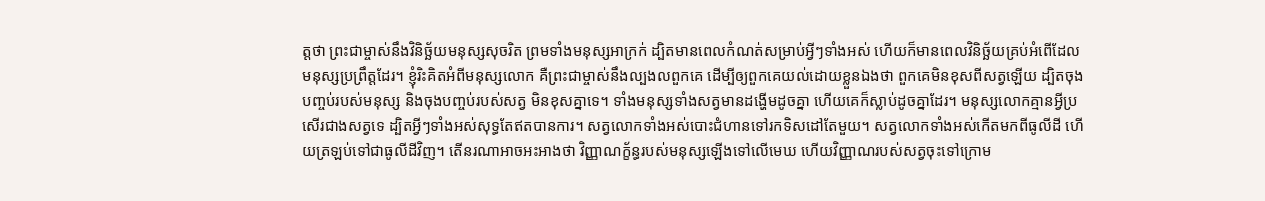ត្តថា ព្រះជាម្ចាស់នឹងវិនិច្ឆ័យមនុស្សសុចរិត ព្រមទាំងមនុស្សអាក្រក់ ដ្បិតមានពេលកំណត់សម្រាប់អ្វីៗទាំងអស់ ហើយក៏មានពេលវិនិច្ឆ័យគ្រប់អំពើដែលមនុស្សប្រព្រឹត្តដែរ។ ខ្ញុំរិះគិតអំពីមនុស្សលោក គឺព្រះជាម្ចាស់នឹងល្បងលពួកគេ ដើម្បីឲ្យពួកគេយល់ដោយខ្លួនឯងថា ពួកគេមិនខុសពីសត្វឡើយ ដ្បិតចុងបញ្ចប់របស់មនុស្ស និងចុងបញ្ចប់របស់សត្វ មិនខុសគ្នាទេ។ ទាំងមនុស្សទាំងសត្វមានដង្ហើមដូចគ្នា ហើយគេក៏ស្លាប់ដូចគ្នាដែរ។ មនុស្សលោកគ្មានអ្វីប្រសើរជាងសត្វទេ ដ្បិតអ្វីៗទាំងអស់សុទ្ធតែឥតបានការ។ សត្វលោកទាំងអស់បោះជំហានទៅរកទិសដៅតែមួយ។ សត្វលោកទាំងអស់កើតមកពីធូលីដី ហើយត្រឡប់ទៅជាធូលីដីវិញ។ តើនរណាអាចអះអាងថា វិញ្ញាណក្ខ័ន្ធរបស់មនុស្សឡើងទៅលើមេឃ ហើយវិញ្ញាណរបស់សត្វចុះទៅក្រោម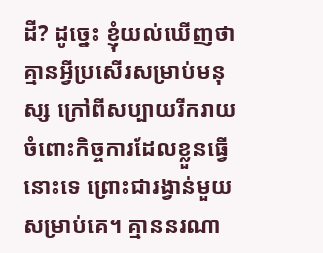ដី? ដូច្នេះ ខ្ញុំយល់ឃើញថា គ្មានអ្វីប្រសើរសម្រាប់មនុស្ស ក្រៅពីសប្បាយរីករាយ ចំពោះកិច្ចការដែលខ្លួនធ្វើនោះទេ ព្រោះជារង្វាន់មួយសម្រាប់គេ។ គ្មាននរណា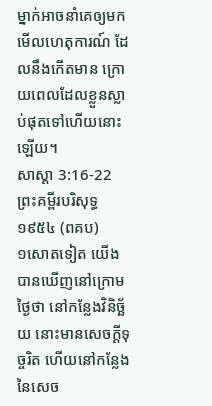ម្នាក់អាចនាំគេឲ្យមកមើលហេតុការណ៍ ដែលនឹងកើតមាន ក្រោយពេលដែលខ្លួនស្លាប់ផុតទៅហើយនោះឡើយ។
សាស្ដា 3:16-22 ព្រះគម្ពីរបរិសុទ្ធ ១៩៥៤ (ពគប)
១សោតទៀត យើងបានឃើញនៅក្រោមថ្ងៃថា នៅកន្លែងវិនិច្ឆ័យ នោះមានសេចក្ដីទុច្ចរិត ហើយនៅកន្លែងនៃសេច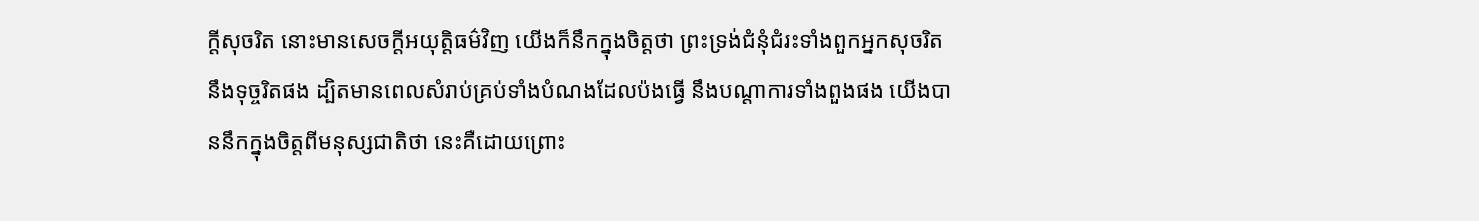ក្ដីសុចរិត នោះមានសេចក្ដីអយុត្តិធម៌វិញ យើងក៏នឹកក្នុងចិត្តថា ព្រះទ្រង់ជំនុំជំរះទាំងពួកអ្នកសុចរិត នឹងទុច្ចរិតផង ដ្បិតមានពេលសំរាប់គ្រប់ទាំងបំណងដែលប៉ងធ្វើ នឹងបណ្តាការទាំងពួងផង យើងបាននឹកក្នុងចិត្តពីមនុស្សជាតិថា នេះគឺដោយព្រោះ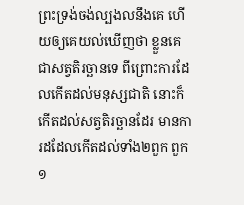ព្រះទ្រង់ចង់ល្បងលនឹងគេ ហើយឲ្យគេយល់ឃើញថា ខ្លួនគេជាសត្វតិរច្ឆានទេ ពីព្រោះការដែលកើតដល់មនុស្សជាតិ នោះក៏កើតដល់សត្វតិរច្ឆានដែរ មានការដដែលកើតដល់ទាំង២ពួក ពួក១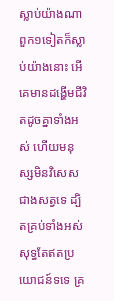ស្លាប់យ៉ាងណា ពួក១ទៀតក៏ស្លាប់យ៉ាងនោះ អើ គេមានដង្ហើមជីវិតដូចគ្នាទាំងអស់ ហើយមនុស្សមិនវិសេសជាងសត្វទេ ដ្បិតគ្រប់ទាំងអស់សុទ្ធតែឥតប្រយោជន៍ទទេ គ្រ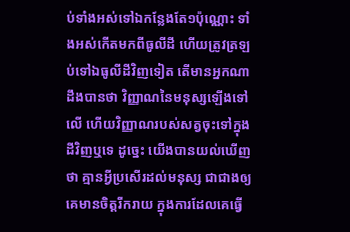ប់ទាំងអស់ទៅឯកន្លែងតែ១ប៉ុណ្ណោះ ទាំងអស់កើតមកពីធូលីដី ហើយត្រូវត្រឡប់ទៅឯធូលីដីវិញទៀត តើមានអ្នកណាដឹងបានថា វិញ្ញាណនៃមនុស្សឡើងទៅលើ ហើយវិញ្ញាណរបស់សត្វចុះទៅក្នុងដីវិញឬទេ ដូច្នេះ យើងបានយល់ឃើញថា គ្មានអ្វីប្រសើរដល់មនុស្ស ជាជាងឲ្យគេមានចិត្តរីករាយ ក្នុងការដែលគេធ្វើ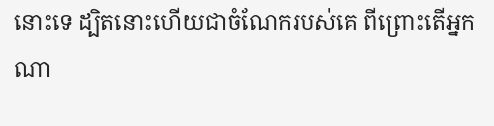នោះទេ ដ្បិតនោះហើយជាចំណែករបស់គេ ពីព្រោះតើអ្នកណា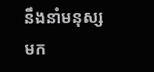នឹងនាំមនុស្សមក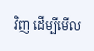វិញ ដើម្បីមើល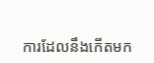ការដែលនឹងកើតមក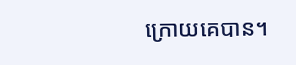ក្រោយគេបាន។